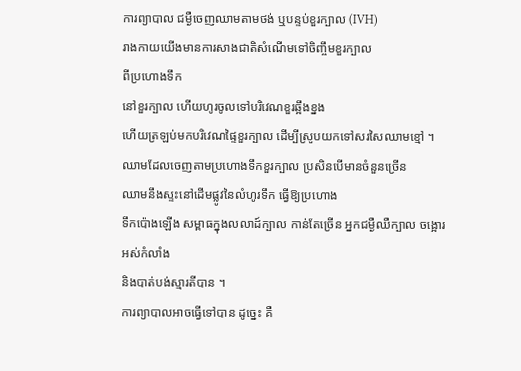ការព្យាបាល ជម្ងឺចេញឈាមតាមថង់ ឬបន្ទប់ខួរក្បាល (IVH)
រាងកាយយើងមានការសាងជាតិសំណើមទៅចិញ្ចឹមខួរក្បាល
ពីប្រហោងទឹក
នៅខួរក្បាល ហើយហូរចូលទៅបរិវេណខួរឆ្អឹងខ្នង
ហើយត្រឡប់មកបរិវេណផ្ទៃខួរក្បាល ដើម្បីស្រូបយកទៅសរសៃឈាមខ្មៅ ។
ឈាមដែលចេញតាមប្រហោងទឹកខួរក្បាល ប្រសិនបើមានចំនួនច្រើន
ឈាមនឹងស្ទះនៅដើមផ្លូវនៃលំហូរទឹក ធ្វើឱ្យប្រហោង
ទឹកប៉ោងឡើង សម្ពាធក្នុងលលាដ៍ក្បាល កាន់តែច្រើន អ្នកជម្ងឺឈឺក្បាល ចង្អោរ
អស់កំលាំង
និងបាត់បង់ស្មារតីបាន ។
ការព្យាបាលអាចធ្វើទៅបាន ដូច្នេះ គឺ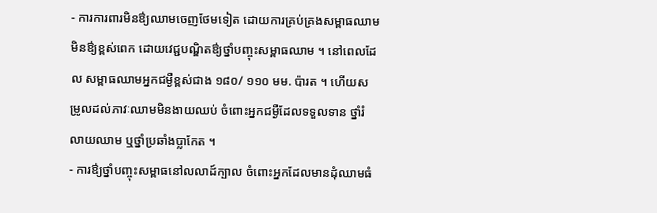- ការការពារមិនឳ្យឈាមចេញថែមទៀត ដោយការគ្រប់គ្រងសម្ពាធឈាម មិនឳ្យខ្ពស់ពេក ដោយវេជ្ជបណ្ឌិតឳ្យថ្នាំបញ្ចុះសម្ពាធឈាម ។ នៅពេលដែល សម្ពាធឈាមអ្នកជម្ងឺខ្ពស់ជាង ១៨០/ ១១០ មម. ប៉ារត ។ ហើយសម្រូលដល់ភាវៈឈាមមិនងាយឈប់ ចំពោះអ្នកជម្ងឺដែលទទួលទាន ថ្នាំរំលាយឈាម ឬថ្នាំប្រឆាំងប្លាកែត ។
- ការឳ្យថ្នាំបញ្ចុះសម្ពាធនៅលលាដ៍ក្បាល ចំពោះអ្នកដែលមានដុំឈាមធំ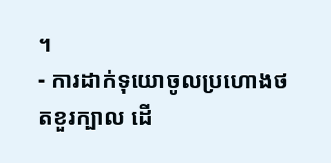។
- ការដាក់ទុយោចូលប្រហោងថតខួរក្បាល ដើ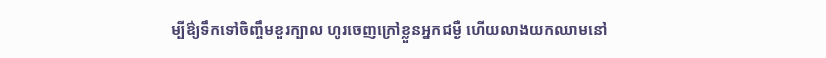ម្បីឳ្យទឹកទៅចិញ្ចឹមខួរក្បាល ហូរចេញក្រៅខ្លួនអ្នកជម្ងឺ ហើយលាងយកឈាមនៅ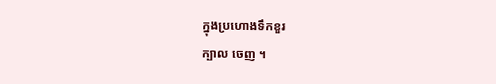ក្នុងប្រហោងទឹកខួរ
ក្បាល ចេញ ។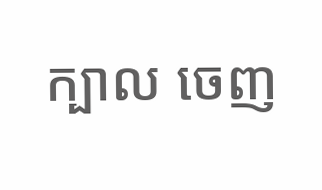ក្បាល ចេញ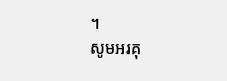។
សូមអរគុ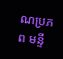ណប្រភព មន្ទី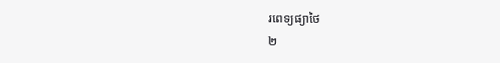រពេទ្យផ្យាថៃ
២